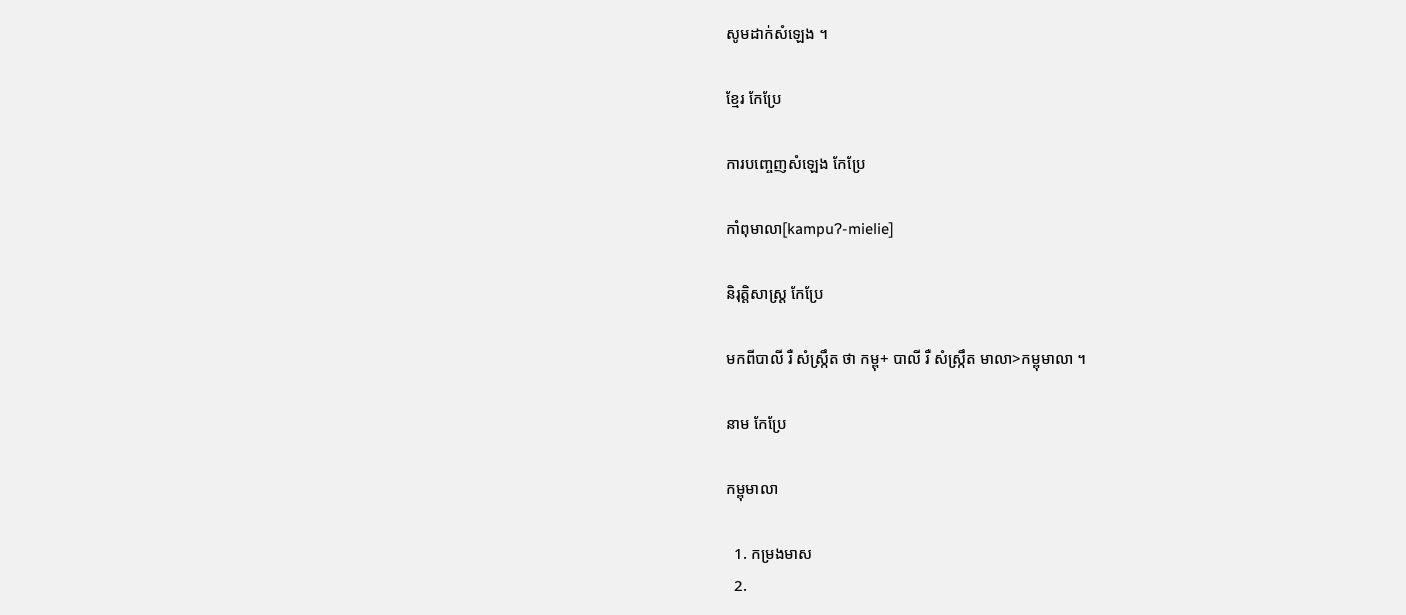សូមដាក់សំឡេង ។

ខ្មែរ កែប្រែ

ការបញ្ចេញសំឡេង កែប្រែ

កាំពុមាលា[kampuʔ-mielie]

និរុត្តិសាស្ត្រ កែប្រែ

មកពីបាលី រឺ សំស្ក្រឹត ថា កម្ពុ+ បាលី រឺ សំស្ក្រឹត មាលា>កម្ពុមាលា ។

នាម កែប្រែ

កម្ពុមាលា

  1. កម្រងមាស
  2.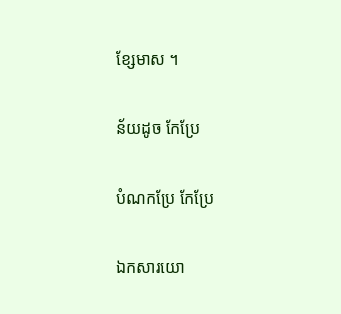ខ្សែមាស ។

ន័យដូច កែប្រែ

បំណកប្រែ កែប្រែ

ឯកសារយោ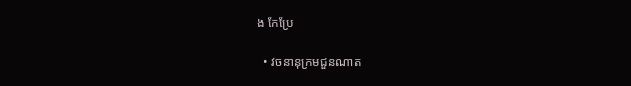ង កែប្រែ

  • វចនានុក្រមជួនណាត